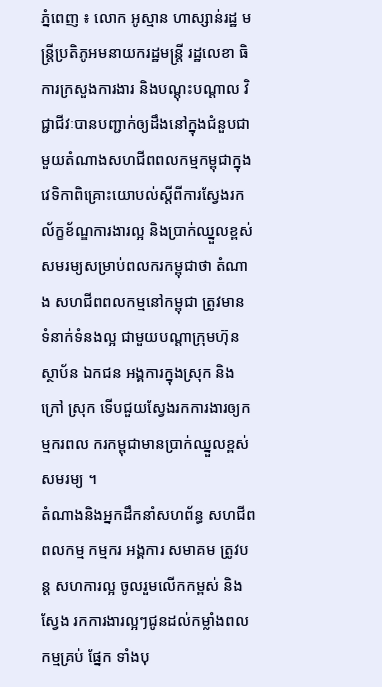ភ្នំពេញ ៖ លោក អូស្មាន ហាស្សាន់រដ្ឋ មន្រ្តីប្រតិភូអមនាយករដ្ឋមន្រ្តី រដ្ឋលេខា ធិការក្រសួងការងារ និងបណ្តុះបណ្តាល វិជ្ជាជីវៈបានបញ្ជាក់ឲ្យដឹងនៅក្នុងជំនួបជា មួយតំណាងសហជីពពលកម្មកម្ពុជាក្នុង វេទិកាពិគ្រោះយោបល់ស្តីពីការស្វែងរក ល័ក្ខខ័ណ្ឌការងារល្អ និងប្រាក់ឈ្នួលខ្ពស់សមរម្យសម្រាប់ពលករកម្ពុជាថា តំណាង សហជីពពលកម្មនៅកម្ពុជា ត្រូវមាន ទំនាក់ទំនងល្អ ជាមួយបណ្ដាក្រុមហ៊ុន ស្ថាប័ន ឯកជន អង្គការក្នុងស្រុក និងក្រៅ ស្រុក ទើបជួយស្វែងរកការងារឲ្យកម្មករពល ករកម្ពុជាមានប្រាក់ឈ្នួលខ្ពស់សមរម្យ ។
តំណាងនិងអ្នកដឹកនាំសហព័ន្ធ សហជីព ពលកម្ម កម្មករ អង្គការ សមាគម ត្រូវបន្ដ សហការល្អ ចូលរួមលើកកម្ពស់ និងស្វែង រកការងារល្អៗជូនដល់កម្លាំងពលកម្មគ្រប់ ផ្នែក ទាំងបុ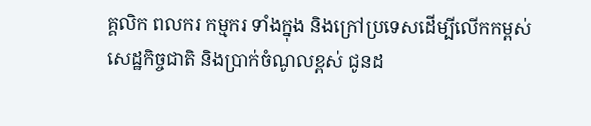គ្គលិក ពលករ កម្មករ ទាំងក្នុង និងក្រៅប្រទេសដើម្បីលើកកម្ពស់សេដ្ឋកិច្ចជាតិ និងប្រាក់ចំណូលខ្ពស់ ជូនដ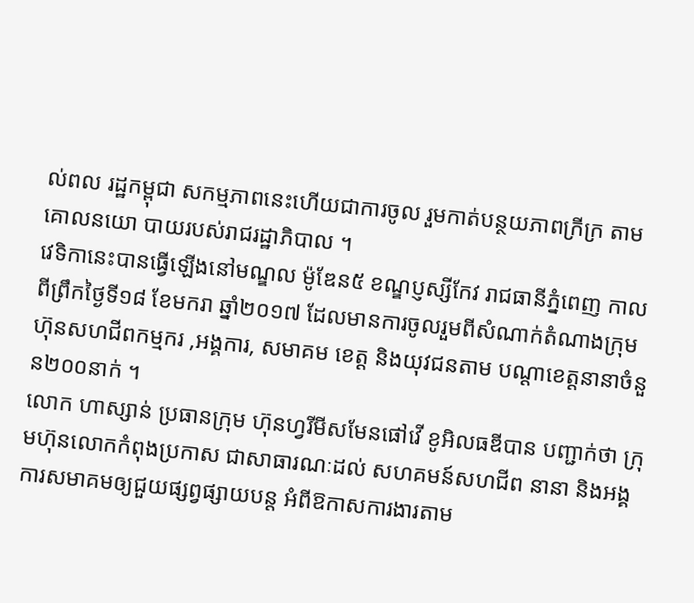ល់ពល រដ្ឋកម្ពុជា សកម្មភាពនេះហើយជាការចូល រួមកាត់បន្ថយភាពក្រីក្រ តាមគោលនយោ បាយរបស់រាជរដ្ឋាភិបាល ។
វេទិកានេះបានធ្វើឡើងនៅមណ្ឌល ម៉ូឌែន៥ ខណ្ឌប្ញស្សីកែវ រាជធានីភ្នំពេញ កាលពីព្រឹកថ្ងៃទី១៨ ខែមករា ឆ្នាំ២០១៧ ដែលមានការចូលរួមពីសំណាក់តំណាងក្រុមហ៊ុនសហជីពកម្មករ ,អង្គការ, សមាគម ខេត្ត និងយុវជនតាម បណ្តាខេត្តនានាចំនួន២០០នាក់ ។
លោក ហាស្សាន់ ប្រធានក្រុម ហ៊ុនហ្វរីមីសមែនផៅវើ ខូអិលធឌីបាន បញ្ជាក់ថា ក្រុមហ៊ុនលោកកំពុងប្រកាស ជាសាធារណៈដល់ សហគមន៍សហជីព នានា និងអង្គការសមាគមឲ្យជួយផ្សព្វផ្សាយបន្ដ អំពីឱកាសការងារតាម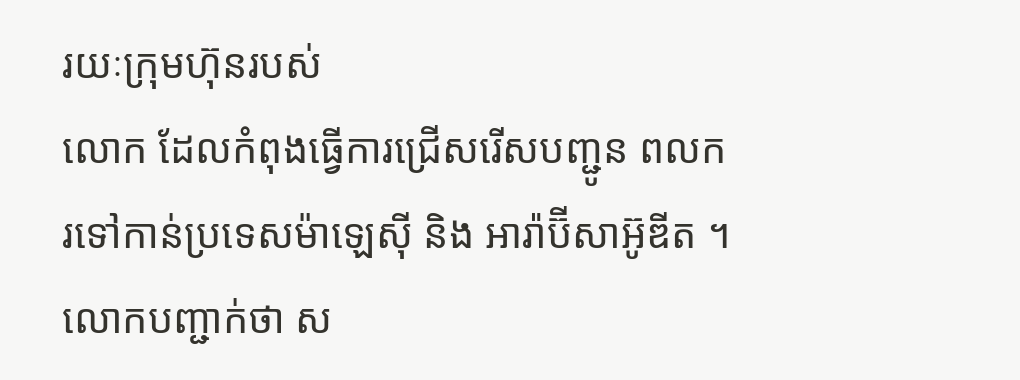រយៈក្រុមហ៊ុនរបស់
លោក ដែលកំពុងធ្វើការជ្រើសរើសបញ្ជូន ពលករទៅកាន់ប្រទេសម៉ាឡេស៊ី និង អារ៉ាប៊ីសាអ៊ូឌីត ។
លោកបញ្ជាក់ថា ស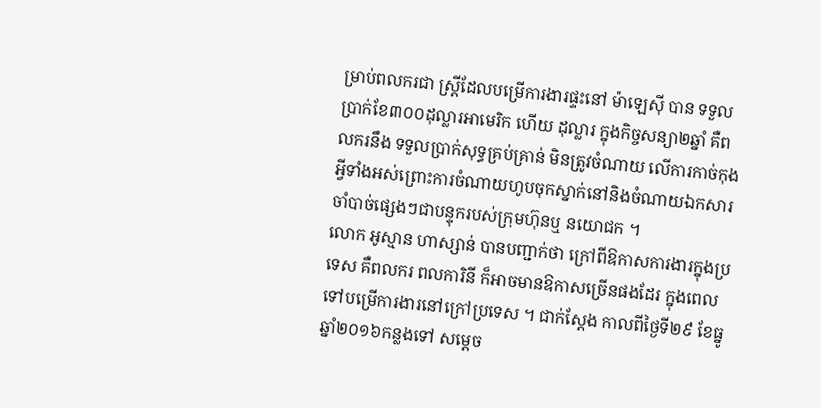ម្រាប់ពលករជា ស្រ្តីដែលបម្រើការងារផ្ទះនៅ ម៉ាឡេស៊ី បាន ទទួលប្រាក់ខែ៣០០ដុល្លារអាមេរិក ហើយ ដុល្លារ ក្នុងកិច្ចសន្យា២ឆ្នាំ គឺពលករនឹង ទទួលប្រាក់សុទ្ធគ្រប់គ្រាន់ មិនត្រូវចំណាយ លើការកាច់កុងអ្វីទាំងអស់ព្រោះការចំណាយហូបចុកស្នាក់នៅនិងចំណាយឯកសារចាំបាច់ផ្សេងៗជាបន្ទុករបស់ក្រុមហ៊ុនឬ នយោជក ។
លោក អូស្មាន ហាស្សាន់ បានបញ្ជាក់ថា ក្រៅពីឱកាសការងារក្នុងប្រទេស គឺពលករ ពលការិនី ក៏អាចមានឱកាសច្រើនផងដែរ ក្នុងពេលទៅបម្រើការងារនៅក្រៅប្រទេស ។ ជាក់ស្តែង កាលពីថ្ងៃទី២៩ ខែធ្នូ ឆ្នាំ២០១៦កន្លងទៅ សម្តេច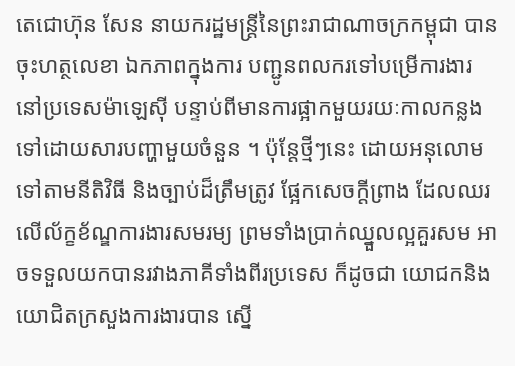តេជោហ៊ុន សែន នាយករដ្ឋមន្រ្តីនៃព្រះរាជាណាចក្រកម្ពុជា បានចុះហត្ថលេខា ឯកភាពក្នុងការ បញ្ជូនពលករទៅបម្រើការងារ នៅប្រទេសម៉ាឡេស៊ី បន្ទាប់ពីមានការផ្អាកមួយរយៈកាលកន្លងទៅដោយសារបញ្ហាមួយចំនួន ។ ប៉ុន្តែថ្មីៗនេះ ដោយអនុលោមទៅតាមនីតិវិធី និងច្បាប់ដ៏ត្រឹមត្រូវ ផ្អែកសេចក្តីព្រាង ដែលឈរលើល័ក្ខខ័ណ្ឌការងារសមរម្យ ព្រមទាំងប្រាក់ឈ្នួលល្អគួរសម អាចទទួលយកបានរវាងភាគីទាំងពីរប្រទេស ក៏ដូចជា យោជកនិងយោជិតក្រសួងការងារបាន ស្នើ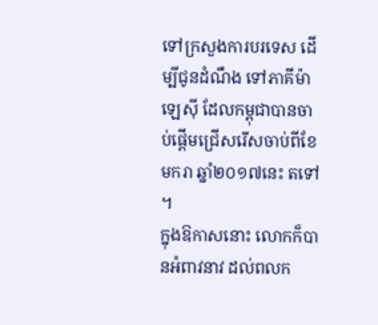ទៅក្រសួងការបរទេស ដើម្បីជូនដំណឹង ទៅភាគីម៉ាឡេស៊ី ដែលកម្ពុជាបានចាប់ផ្តើមជ្រើសរើសចាប់ពីខែមករា ឆ្នាំ២០១៧នេះ តទៅ ។
ក្នុងឱកាសនោះ លោកក៏បានអំពាវនាវ ដល់ពលក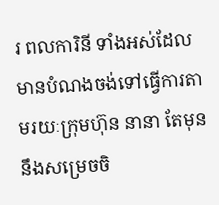រ ពលការិនី ទាំងអស់ដែលមានបំណងចង់ទៅធ្វើការតាមរយៈក្រុមហ៊ុន នានា តែមុននឹងសម្រេចចិ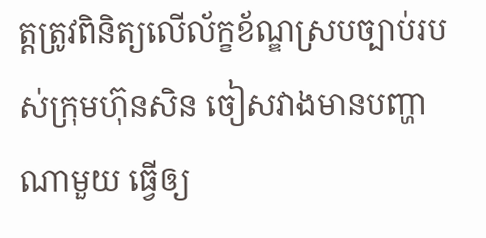ត្តត្រូវពិនិត្យលើល័ក្ខខ័ណ្ឌស្របច្បាប់របស់ក្រុមហ៊ុនសិន ចៀសវាងមានបញ្ហាណាមួយ ធ្វើឲ្យ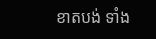ខាតបង់ ទាំង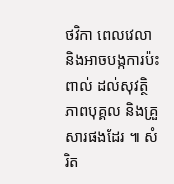ថវិកា ពេលវេលា និងអាចបង្កការប៉ះពាល់ ដល់សុវត្ថិភាពបុគ្គល និងគ្រួសារផងដែរ ៕ សំរិត